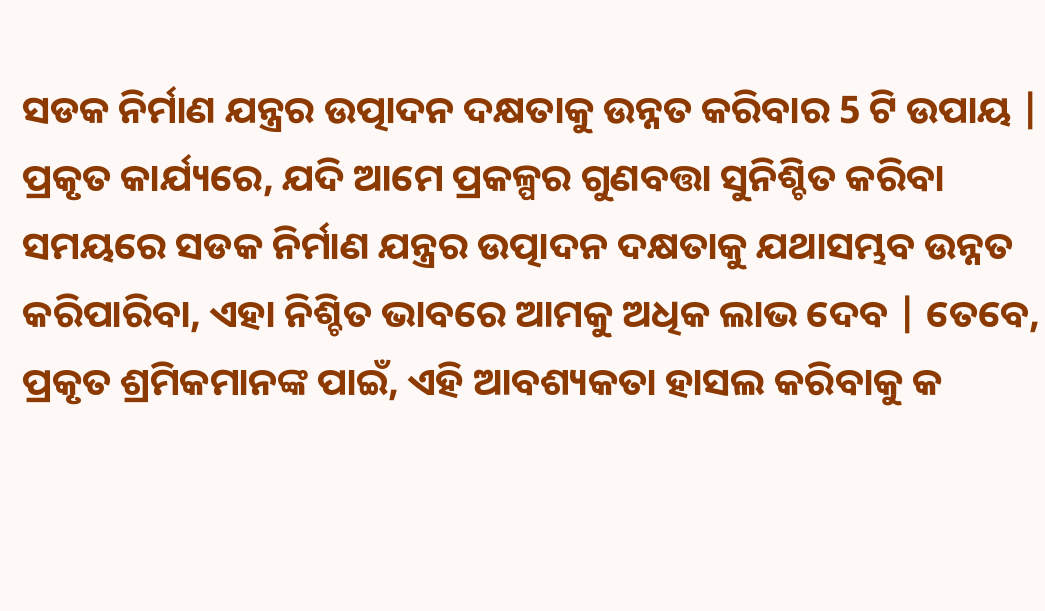ସଡକ ନିର୍ମାଣ ଯନ୍ତ୍ରର ଉତ୍ପାଦନ ଦକ୍ଷତାକୁ ଉନ୍ନତ କରିବାର 5 ଟି ଉପାୟ |
ପ୍ରକୃତ କାର୍ଯ୍ୟରେ, ଯଦି ଆମେ ପ୍ରକଳ୍ପର ଗୁଣବତ୍ତା ସୁନିଶ୍ଚିତ କରିବା ସମୟରେ ସଡକ ନିର୍ମାଣ ଯନ୍ତ୍ରର ଉତ୍ପାଦନ ଦକ୍ଷତାକୁ ଯଥାସମ୍ଭବ ଉନ୍ନତ କରିପାରିବା, ଏହା ନିଶ୍ଚିତ ଭାବରେ ଆମକୁ ଅଧିକ ଲାଭ ଦେବ | ତେବେ, ପ୍ରକୃତ ଶ୍ରମିକମାନଙ୍କ ପାଇଁ, ଏହି ଆବଶ୍ୟକତା ହାସଲ କରିବାକୁ କ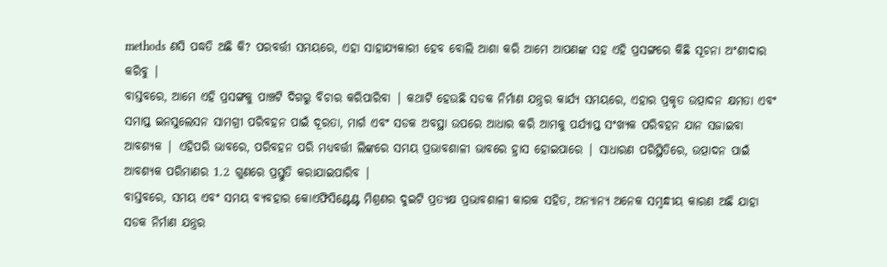methods ଣସି ପଦ୍ଧତି ଅଛି କି? ପରବର୍ତ୍ତୀ ସମୟରେ, ଏହା ସାହାଯ୍ୟକାରୀ ହେବ ବୋଲି ଆଶା କରି ଆମେ ଆପଣଙ୍କ ସହ ଏହି ପ୍ରସଙ୍ଗରେ କିଛି ସୂଚନା ଅଂଶୀଦାର କରିବୁ |
ବାସ୍ତବରେ, ଆମେ ଏହି ପ୍ରସଙ୍ଗକୁ ପାଞ୍ଚଟି ଦିଗରୁ ବିଚାର କରିପାରିବା | କଥାଟି ହେଉଛି ସଡକ ନିର୍ମାଣ ଯନ୍ତ୍ରର କାର୍ଯ୍ୟ ସମୟରେ, ଏହାର ପ୍ରକୃତ ଉତ୍ପାଦନ କ୍ଷମତା ଏବଂ ସମାପ୍ତ ଇନସୁଲେସନ ସାମଗ୍ରୀ ପରିବହନ ପାଇଁ ଦୂରତା, ମାର୍ଗ ଏବଂ ସଡକ ଅବସ୍ଥା ଉପରେ ଆଧାର କରି ଆମକୁ ପର୍ଯ୍ୟାପ୍ତ ସଂଖ୍ୟକ ପରିବହନ ଯାନ ସଜାଇବା ଆବଶ୍ୟକ | ଏହିପରି ଭାବରେ, ପରିବହନ ପରି ମଧ୍ୟବର୍ତ୍ତୀ ଲିଙ୍କରେ ସମୟ ପ୍ରଭାବଶାଳୀ ଭାବରେ ହ୍ରାସ ହୋଇପାରେ | ସାଧାରଣ ପରିସ୍ଥିତିରେ, ଉତ୍ପାଦନ ପାଇଁ ଆବଶ୍ୟକ ପରିମାଣର 1.2 ଗୁଣରେ ପ୍ରସ୍ତୁତି କରାଯାଇପାରିବ |
ବାସ୍ତବରେ, ସମୟ ଏବଂ ସମୟ ବ୍ୟବହାର କୋଏଫିସିଣ୍ଟେଣ୍ଟ ମିଶ୍ରଣର ଦୁଇଟି ପ୍ରତ୍ୟକ୍ଷ ପ୍ରଭାବଶାଳୀ କାରକ ସହିତ, ଅନ୍ୟାନ୍ୟ ଅନେକ ସମ୍ବନ୍ଧୀୟ କାରଣ ଅଛି ଯାହା ସଡକ ନିର୍ମାଣ ଯନ୍ତ୍ରର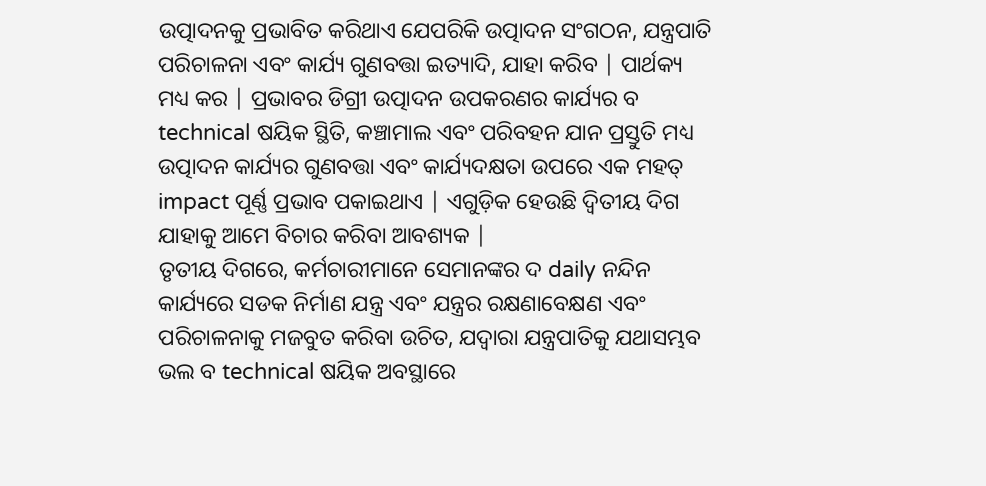ଉତ୍ପାଦନକୁ ପ୍ରଭାବିତ କରିଥାଏ ଯେପରିକି ଉତ୍ପାଦନ ସଂଗଠନ, ଯନ୍ତ୍ରପାତି ପରିଚାଳନା ଏବଂ କାର୍ଯ୍ୟ ଗୁଣବତ୍ତା ଇତ୍ୟାଦି, ଯାହା କରିବ | ପାର୍ଥକ୍ୟ ମଧ୍ୟ କର | ପ୍ରଭାବର ଡିଗ୍ରୀ ଉତ୍ପାଦନ ଉପକରଣର କାର୍ଯ୍ୟର ବ technical ଷୟିକ ସ୍ଥିତି, କଞ୍ଚାମାଲ ଏବଂ ପରିବହନ ଯାନ ପ୍ରସ୍ତୁତି ମଧ୍ୟ ଉତ୍ପାଦନ କାର୍ଯ୍ୟର ଗୁଣବତ୍ତା ଏବଂ କାର୍ଯ୍ୟଦକ୍ଷତା ଉପରେ ଏକ ମହତ୍ impact ପୂର୍ଣ୍ଣ ପ୍ରଭାବ ପକାଇଥାଏ | ଏଗୁଡ଼ିକ ହେଉଛି ଦ୍ୱିତୀୟ ଦିଗ ଯାହାକୁ ଆମେ ବିଚାର କରିବା ଆବଶ୍ୟକ |
ତୃତୀୟ ଦିଗରେ, କର୍ମଚାରୀମାନେ ସେମାନଙ୍କର ଦ daily ନନ୍ଦିନ କାର୍ଯ୍ୟରେ ସଡକ ନିର୍ମାଣ ଯନ୍ତ୍ର ଏବଂ ଯନ୍ତ୍ରର ରକ୍ଷଣାବେକ୍ଷଣ ଏବଂ ପରିଚାଳନାକୁ ମଜବୁତ କରିବା ଉଚିତ, ଯଦ୍ୱାରା ଯନ୍ତ୍ରପାତିକୁ ଯଥାସମ୍ଭବ ଭଲ ବ technical ଷୟିକ ଅବସ୍ଥାରେ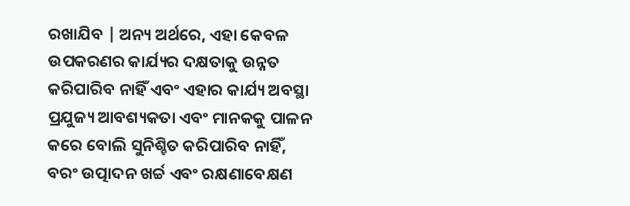ରଖାଯିବ | ଅନ୍ୟ ଅର୍ଥରେ, ଏହା କେବଳ ଉପକରଣର କାର୍ଯ୍ୟର ଦକ୍ଷତାକୁ ଉନ୍ନତ କରିପାରିବ ନାହିଁ ଏବଂ ଏହାର କାର୍ଯ୍ୟ ଅବସ୍ଥା ପ୍ରଯୁଜ୍ୟ ଆବଶ୍ୟକତା ଏବଂ ମାନକକୁ ପାଳନ କରେ ବୋଲି ସୁନିଶ୍ଚିତ କରିପାରିବ ନାହିଁ, ବରଂ ଉତ୍ପାଦନ ଖର୍ଚ୍ଚ ଏବଂ ରକ୍ଷଣାବେକ୍ଷଣ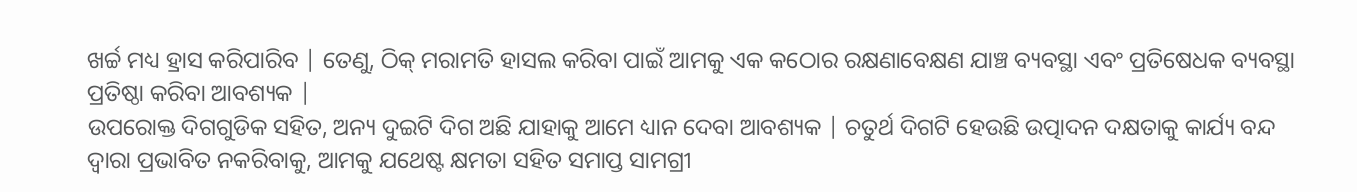ଖର୍ଚ୍ଚ ମଧ୍ୟ ହ୍ରାସ କରିପାରିବ | ତେଣୁ, ଠିକ୍ ମରାମତି ହାସଲ କରିବା ପାଇଁ ଆମକୁ ଏକ କଠୋର ରକ୍ଷଣାବେକ୍ଷଣ ଯାଞ୍ଚ ବ୍ୟବସ୍ଥା ଏବଂ ପ୍ରତିଷେଧକ ବ୍ୟବସ୍ଥା ପ୍ରତିଷ୍ଠା କରିବା ଆବଶ୍ୟକ |
ଉପରୋକ୍ତ ଦିଗଗୁଡିକ ସହିତ, ଅନ୍ୟ ଦୁଇଟି ଦିଗ ଅଛି ଯାହାକୁ ଆମେ ଧ୍ୟାନ ଦେବା ଆବଶ୍ୟକ | ଚତୁର୍ଥ ଦିଗଟି ହେଉଛି ଉତ୍ପାଦନ ଦକ୍ଷତାକୁ କାର୍ଯ୍ୟ ବନ୍ଦ ଦ୍ୱାରା ପ୍ରଭାବିତ ନକରିବାକୁ, ଆମକୁ ଯଥେଷ୍ଟ କ୍ଷମତା ସହିତ ସମାପ୍ତ ସାମଗ୍ରୀ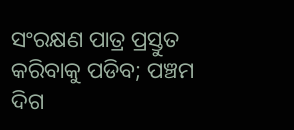ସଂରକ୍ଷଣ ପାତ୍ର ପ୍ରସ୍ତୁତ କରିବାକୁ ପଡିବ; ପଞ୍ଚମ ଦିଗ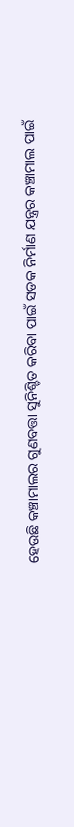ହେଉଛି କଞ୍ଚାମାଲର ଗୁଣବତ୍ତା ସୁନିଶ୍ଚିତ କରିବା ପାଇଁ ସଡକ ନିର୍ମାଣ ଯନ୍ତ୍ରର କଞ୍ଚାମାଲ ପାଇଁ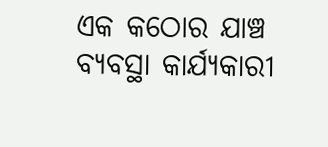ଏକ କଠୋର ଯାଞ୍ଚ ବ୍ୟବସ୍ଥା କାର୍ଯ୍ୟକାରୀ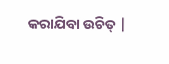କରାଯିବା ଉଚିତ୍ |